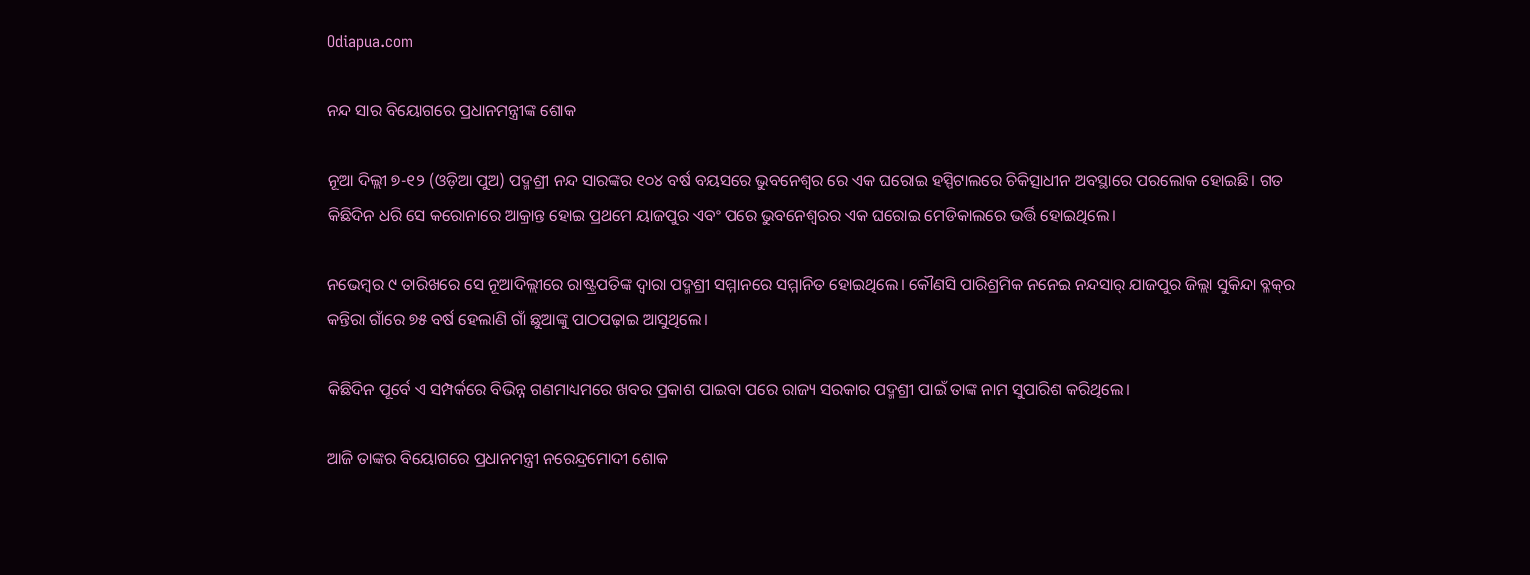Odiapua.com

ନନ୍ଦ ସାର ବିୟୋଗରେ ପ୍ରଧାନମନ୍ତ୍ରୀଙ୍କ ଶୋକ

ନୂଆ ଦିଲ୍ଲୀ ୭-୧୨ (ଓଡ଼ିଆ ପୁଅ) ପଦ୍ମଶ୍ରୀ ନନ୍ଦ ସାରଙ୍କର ୧୦୪ ବର୍ଷ ବୟସରେ ଭୁବନେଶ୍ୱର ରେ ଏକ ଘରୋଇ ହସ୍ପିଟାଲରେ ଚିକିତ୍ସାଧୀନ ଅବସ୍ଥାରେ ପରଲୋକ ହୋଇଛି। ଗତ କିଛିଦିନ ଧରି ସେ କରୋନାରେ ଆକ୍ରାନ୍ତ ହୋଇ ପ୍ରଥମେ ୟାଜପୁର ଏବଂ ପରେ ଭୁବନେଶ୍ୱରର ଏକ ଘରୋଇ ମେଡିକାଲରେ ଭର୍ତ୍ତି ହୋଇଥିଲେ।

ନଭେମ୍ବର ୯ ତାରିଖରେ ସେ ନୂଆଦିଲ୍ଲୀରେ ରାଷ୍ଟ୍ରପତିଙ୍କ ଦ୍ୱାରା ପଦ୍ମଶ୍ରୀ ସମ୍ମାନରେ ସମ୍ମାନିତ ହୋଇଥିଲେ। କୌଣସି ପାରିଶ୍ରମିକ ନନେଇ ନନ୍ଦସାର୍ ଯାଜପୁର ଜିଲ୍ଲା ସୁକିନ୍ଦା ବ୍ଳକ୍‌ର କନ୍ତିରା ଗାଁରେ ୭୫ ବର୍ଷ ହେଲାଣି ଗାଁ ଛୁଆଙ୍କୁ ପାଠପଢ଼ାଇ ଆସୁଥିଲେ।

କିଛିଦିନ ପୂର୍ବେ ଏ ସମ୍ପର୍କରେ ବିଭିନ୍ନ ଗଣମାଧ୍ୟମରେ ଖବର ପ୍ରକାଶ ପାଇବା ପରେ ରାଜ୍ୟ ସରକାର ପଦ୍ମଶ୍ରୀ ପାଇଁ ତାଙ୍କ ନାମ ସୁପାରିଶ କରିଥିଲେ।

ଆଜି ତାଙ୍କର ବିୟୋଗରେ ପ୍ରଧାନମନ୍ତ୍ରୀ ନରେନ୍ଦ୍ରମୋଦୀ ଶୋକ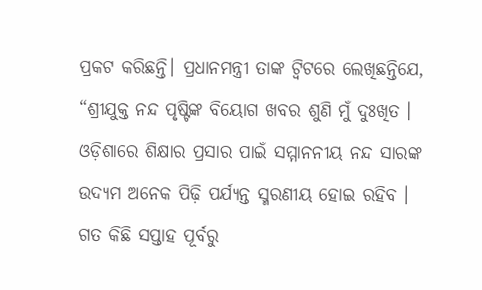ପ୍ରକଟ କରିଛନ୍ତି। ପ୍ରଧାନମନ୍ତ୍ରୀ ତାଙ୍କ ଟ୍ୱିଟରେ ଲେଖିଛନ୍ତିଯେ, “ଶ୍ରୀଯୁକ୍ତ ନନ୍ଦ ପୃଷ୍ଟିଙ୍କ ବିୟୋଗ ଖବର ଶୁଣି ମୁଁ ଦୁଃଖିତ । ଓଡ଼ିଶାରେ ଶିକ୍ଷାର ପ୍ରସାର ପାଇଁ ସମ୍ମାନନୀୟ ନନ୍ଦ ସାରଙ୍କ ଉଦ୍ୟମ ଅନେକ ପିଢ଼ି ପର୍ଯ୍ୟନ୍ତ ସ୍ମରଣୀୟ ହୋଇ ରହିବ । ଗତ କିଛି ସପ୍ତାହ ପୂର୍ବରୁ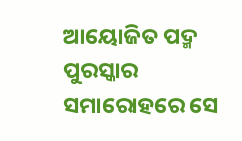ଆୟୋଜିତ ପଦ୍ମ ପୁରସ୍କାର ସମାରୋହରେ ସେ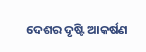ଦେଶର ଦୃଷ୍ଟି ଆକର୍ଷଣ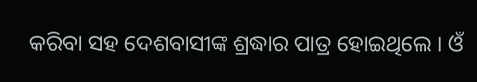କରିବା ସହ ଦେଶବାସୀଙ୍କ ଶ୍ରଦ୍ଧାର ପାତ୍ର ହୋଇଥିଲେ । ଓଁ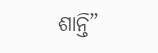ଶାନ୍ତି”